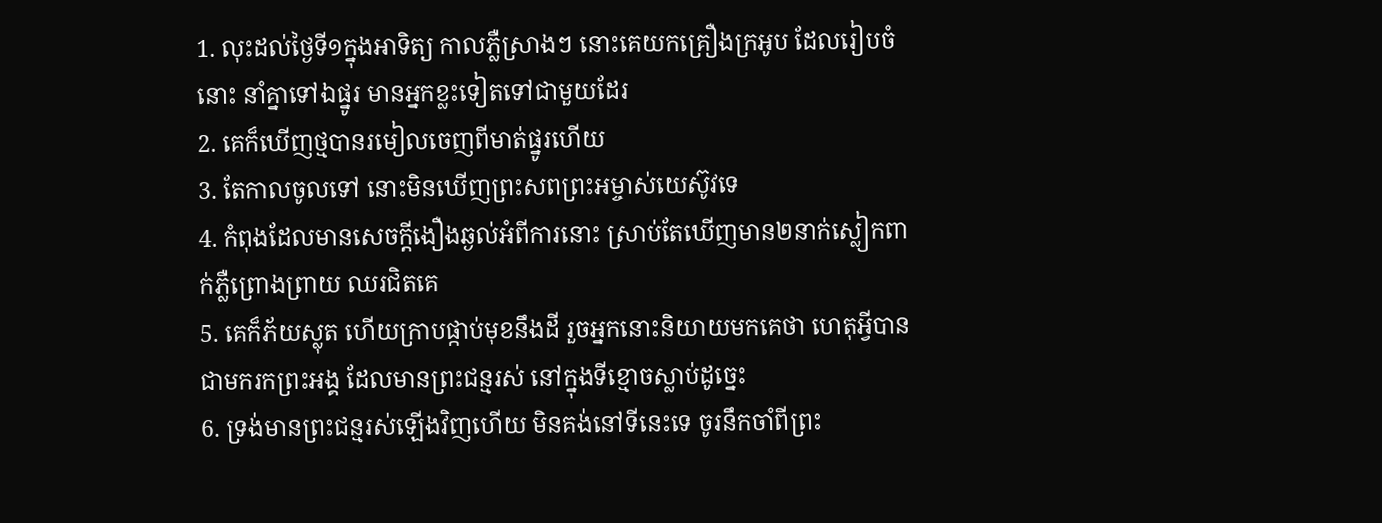1. លុះដល់ថ្ងៃទី១ក្នុងអាទិត្យ កាលភ្លឺស្រាងៗ នោះគេយកគ្រឿងក្រអូប ដែលរៀបចំនោះ នាំគ្នាទៅឯផ្នូរ មានអ្នកខ្លះទៀតទៅជាមួយដែរ
2. គេក៏ឃើញថ្មបានរមៀលចេញពីមាត់ផ្នូរហើយ
3. តែកាលចូលទៅ នោះមិនឃើញព្រះសពព្រះអម្ចាស់យេស៊ូវទេ
4. កំពុងដែលមានសេចក្ដីងឿងឆ្ងល់អំពីការនោះ ស្រាប់តែឃើញមាន២នាក់ស្លៀកពាក់ភ្លឺព្រោងព្រាយ ឈរជិតគេ
5. គេក៏ភ័យស្លុត ហើយក្រាបផ្កាប់មុខនឹងដី រួចអ្នកនោះនិយាយមកគេថា ហេតុអ្វីបានជាមករកព្រះអង្គ ដែលមានព្រះជន្មរស់ នៅក្នុងទីខ្មោចស្លាប់ដូច្នេះ
6. ទ្រង់មានព្រះជន្មរស់ឡើងវិញហើយ មិនគង់នៅទីនេះទេ ចូរនឹកចាំពីព្រះ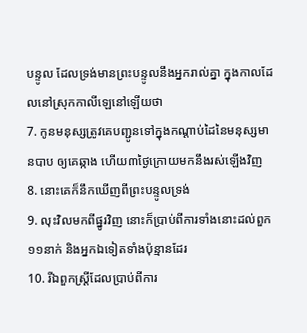បន្ទូល ដែលទ្រង់មានព្រះបន្ទូលនឹងអ្នករាល់គ្នា ក្នុងកាលដែលនៅស្រុកកាលីឡេនៅឡើយថា
7. កូនមនុស្សត្រូវគេបញ្ជូនទៅក្នុងកណ្តាប់ដៃនៃមនុស្សមានបាប ឲ្យគេឆ្កាង ហើយ៣ថ្ងៃក្រោយមកនឹងរស់ឡើងវិញ
8. នោះគេក៏នឹកឃើញពីព្រះបន្ទូលទ្រង់
9. លុះវិលមកពីផ្នូរវិញ នោះក៏ប្រាប់ពីការទាំងនោះដល់ពួក១១នាក់ និងអ្នកឯទៀតទាំងប៉ុន្មានដែរ
10. រីឯពួកស្ត្រីដែលប្រាប់ពីការ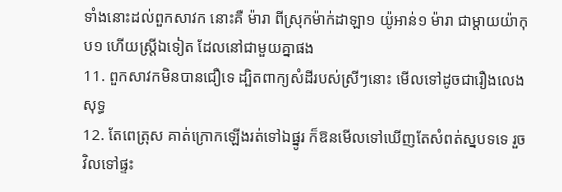ទាំងនោះដល់ពួកសាវក នោះគឺ ម៉ារា ពីស្រុកម៉ាក់ដាឡា១ យ៉ូអាន់១ ម៉ារា ជាម្តាយយ៉ាកុប១ ហើយស្ត្រីឯទៀត ដែលនៅជាមួយគ្នាផង
11. ពួកសាវកមិនបានជឿទេ ដ្បិតពាក្យសំដីរបស់ស្រីៗនោះ មើលទៅដូចជារឿងលេងសុទ្ធ
12. តែពេត្រុស គាត់ក្រោកឡើងរត់ទៅឯផ្នូរ ក៏ឱនមើលទៅឃើញតែសំពត់ស្នបទទេ រួចវិលទៅផ្ទះ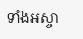ទាំងអស្ចា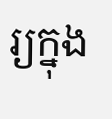រ្យក្នុង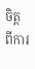ចិត្ត ពីការ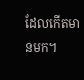ដែលកើតមានមក។